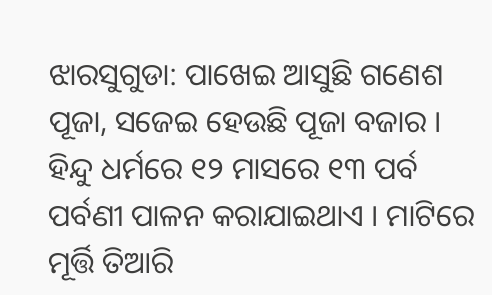ଝାରସୁଗୁଡା: ପାଖେଇ ଆସୁଛି ଗଣେଶ ପୂଜା, ସଜେଇ ହେଉଛି ପୂଜା ବଜାର । ହିନ୍ଦୁ ଧର୍ମରେ ୧୨ ମାସରେ ୧୩ ପର୍ବ ପର୍ବଣୀ ପାଳନ କରାଯାଇଥାଏ । ମାଟିରେ ମୂର୍ତ୍ତି ତିଆରି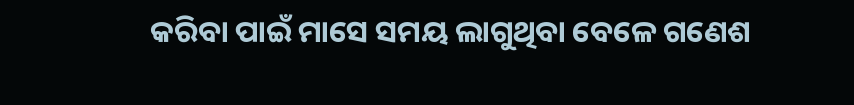କରିବା ପାଇଁ ମାସେ ସମୟ ଲାଗୁଥିବା ବେଳେ ଗଣେଶ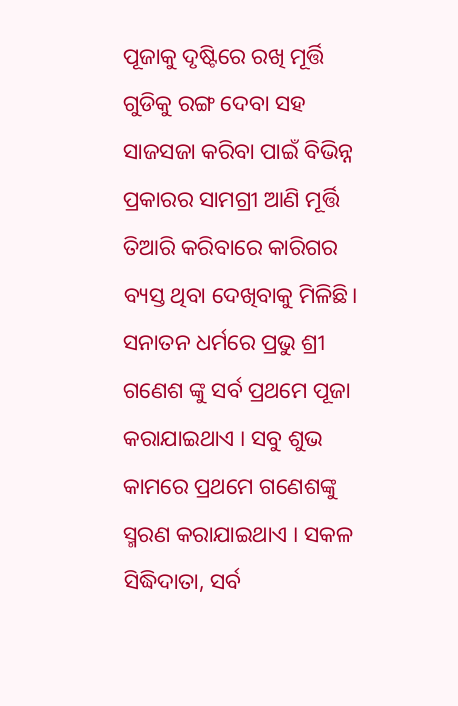ପୂଜାକୁ ଦୃଷ୍ଟିରେ ରଖି ମୂର୍ତ୍ତି ଗୁଡିକୁ ରଙ୍ଗ ଦେବା ସହ ସାଜସଜା କରିବା ପାଇଁ ବିଭିନ୍ନ ପ୍ରକାରର ସାମଗ୍ରୀ ଆଣି ମୂର୍ତ୍ତି ତିଆରି କରିବାରେ କାରିଗର ବ୍ୟସ୍ତ ଥିବା ଦେଖିବାକୁ ମିଳିଛି। ସନାତନ ଧର୍ମରେ ପ୍ରଭୁ ଶ୍ରୀ ଗଣେଶ ଙ୍କୁ ସର୍ବ ପ୍ରଥମେ ପୂଜା କରାଯାଇଥାଏ । ସବୁ ଶୁଭ କାମରେ ପ୍ରଥମେ ଗଣେଶଙ୍କୁ ସ୍ମରଣ କରାଯାଇଥାଏ । ସକଳ ସିଦ୍ଧିଦାତା, ସର୍ବ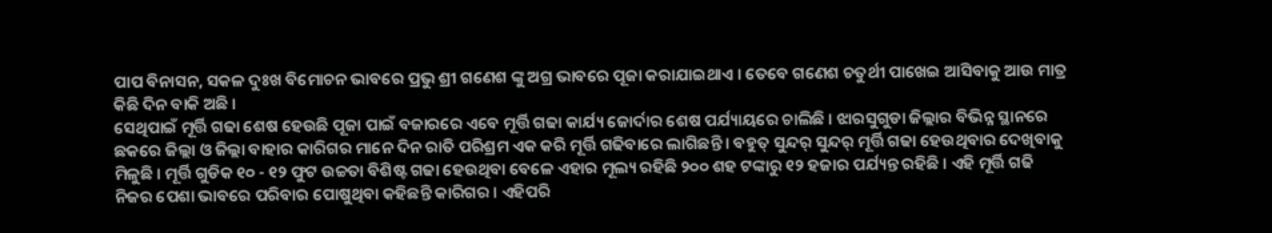ପାପ ବିନାସନ, ସକଳ ଦୁଃଖ ବିମୋଚନ ଭାବରେ ପ୍ରଭୁ ଶ୍ରୀ ଗଣେଶ ଙ୍କୁ ଅଗ୍ର ଭାବରେ ପୂଜା କରାଯାଇଥାଏ । ତେବେ ଗଣେଶ ଚତୁର୍ଥୀ ପାଖେଇ ଆସିବାକୁ ଆଉ ମାତ୍ର କିଛି ଦିନ ବାକି ଅଛି ।
ସେଥିପାଇଁ ମୂର୍ତ୍ତି ଗଢା ଶେଷ ହେଉଛି ପୂଜା ପାଇଁ ବଜାରରେ ଏବେ ମୂର୍ତ୍ତି ଗଢା କାର୍ଯ୍ୟ ଜୋର୍ଦାର ଶେଷ ପର୍ଯ୍ୟାୟରେ ଚାଲିଛି । ଝାରସୁଗୁଡା ଜିଲ୍ଲାର ବିଭିନ୍ନ ସ୍ଥାନରେ ଛକରେ ଜିଲ୍ଲା ଓ ଜିଲ୍ଲା ବାହାର କାରିଗର ମାନେ ଦିନ ରାତି ପରିଶ୍ରମ ଏକ କରି ମୂର୍ତ୍ତି ଗଢିବାରେ ଲାଗିଛନ୍ତି । ବହୁତ୍ ସୁନ୍ଦର୍ ସୁନ୍ଦର୍ ମୂର୍ତ୍ତି ଗଢା ହେଉଥିବାର ଦେଖିବାକୁ ମିଳୁଛି । ମୂର୍ତ୍ତି ଗୁଡିକ ୧୦ - ୧୨ ଫୁଟ ଉଚ୍ଚତା ବିଶିଷ୍ଟ ଗଢା ହେଉଥିବା ବେଳେ ଏହାର ମୂଲ୍ୟ ରହିଛି ୨୦୦ ଶହ ଟଙ୍କାରୁ ୧୨ ହଜାର ପର୍ଯ୍ୟନ୍ତ ରହିଛି । ଏହି ମୂର୍ତ୍ତି ଗଢି ନିଜର ପେଶା ଭାବରେ ପରିବାର ପୋଷୁଥିବା କହିଛନ୍ତି କାରିଗର । ଏହିପରି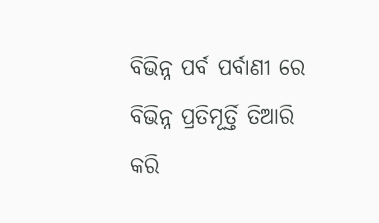ବିଭିନ୍ନ ପର୍ବ ପର୍ବାଣୀ ରେ ବିଭିନ୍ନ ପ୍ରତିମୂର୍ତ୍ତି ତିଆରି କରି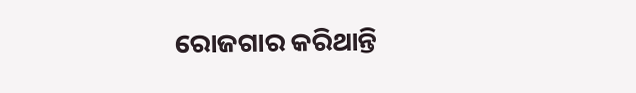ରୋଜଗାର କରିଥାନ୍ତି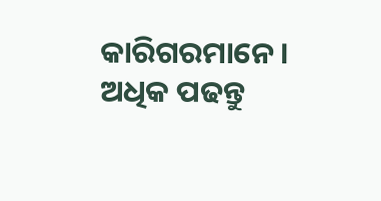କାରିଗରମାନେ ।
ଅଧିକ ପଢନ୍ତୁ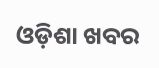ଓଡ଼ିଶା ଖବର